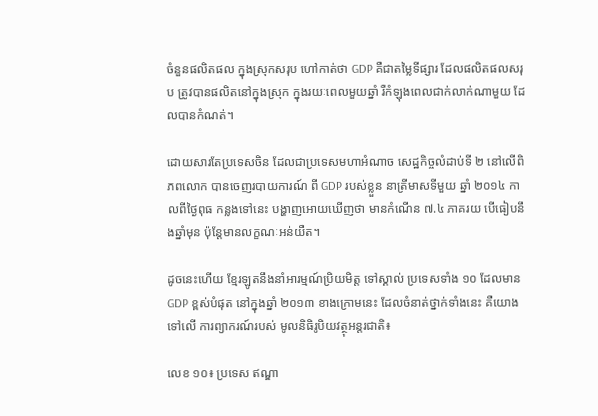ចំនួនផលិតផល ក្នុងស្រុកសរុប ហៅកាត់ថា GDP គឺជាតម្លៃទីផ្សារ ដែលផលិតផលសរុប ត្រូវបានផលិតនៅក្នុងស្រុក ក្នុងរយៈពេលមួយឆ្នាំ រឺកំឡុងពេលជាក់លាក់ណាមួយ ដែលបានកំណត់។

ដោយសារតែប្រទេសចិន ដែលជាប្រទេសមហាអំណាច សេដ្ឋកិច្ចលំដាប់ទី ២ នៅលើពិភពលោក បានចេញរបាយការណ៍ ពី GDP របស់ខ្លួន នាត្រីមាសទីមួយ ឆ្នាំ ២០១៤ កាលពីថ្ងៃពុធ កន្លងទៅនេះ បង្ហាញអោយឃើញថា មានកំណើន ៧.៤ ភាគរយ បើធៀបនឹងឆ្នាំមុន ប៉ុន្តែមានលក្ខណៈអន់យឺត។

ដូចនេះហើយ ខ្មែរឡូតនឹងនាំអារម្មណ៍ប្រិយមិត្ត ទៅស្គាល់ ប្រទេសទាំង ១០ ដែលមាន GDP ខ្ពស់បំផុត នៅក្នុងឆ្នាំ ២០១៣ ខាងក្រោមនេះ ដែលចំនាត់ថ្នាក់ទាំងនេះ គឺយោងទៅលើ ការព្យាករណ៍របស់ មូលនិធិរូបិយវត្ថុអន្តរជាតិ៖

លេខ ១០៖ ប្រទេស ឥណ្ឌា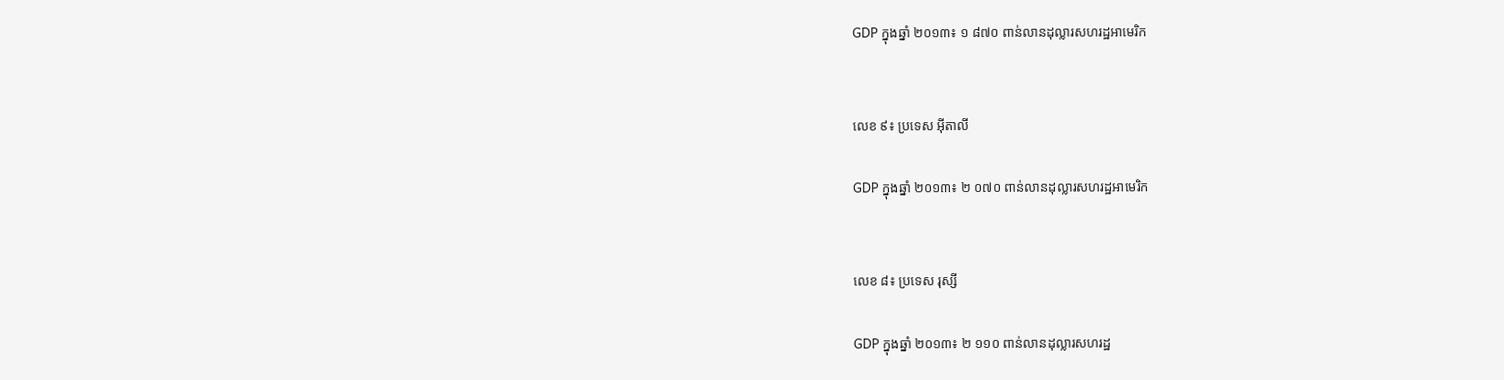GDP ក្នុងឆ្នាំ ២០១៣៖ ១ ៨៧០ ពាន់លានដុល្លារសហរដ្ឋអាមេរិក


លេខ ៩៖ ប្រទេស អ៊ីតាលី

GDP ក្នុងឆ្នាំ ២០១៣៖ ២ ០៧០ ពាន់លានដុល្លារសហរដ្ឋអាមេរិក


លេខ ៨៖ ប្រទេស រុស្សី

GDP ក្នុងឆ្នាំ ២០១៣៖ ២ ១១០ ពាន់លានដុល្លារសហរដ្ឋ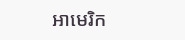អាមេរិក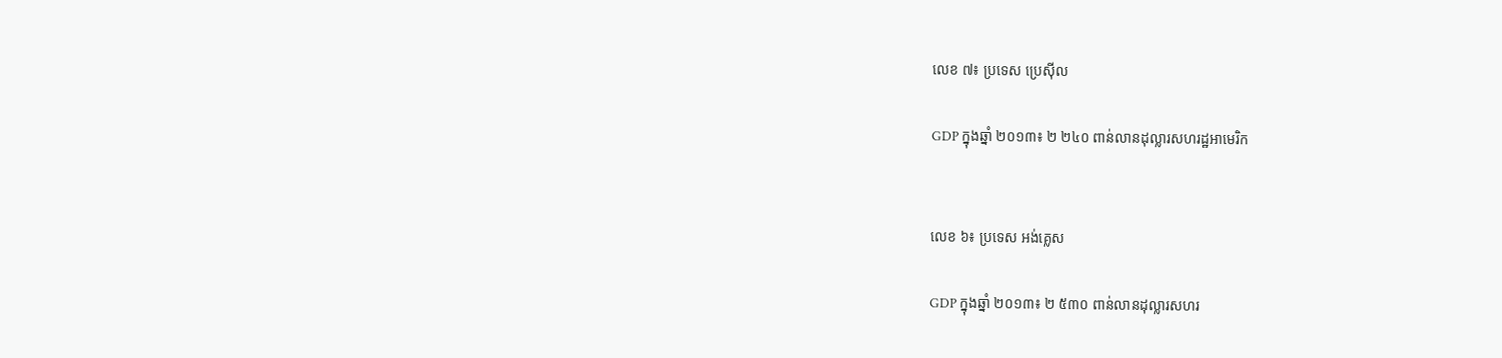លេខ ៧៖ ប្រទេស ប្រេស៊ីល

GDP ក្នុងឆ្នាំ ២០១៣៖ ២ ២៤០ ពាន់លានដុល្លារសហរដ្ឋអាមេរិក


លេខ ៦៖ ប្រទេស អង់គ្លេស

GDP ក្នុងឆ្នាំ ២០១៣៖ ២ ៥៣០ ពាន់លានដុល្លារសហរ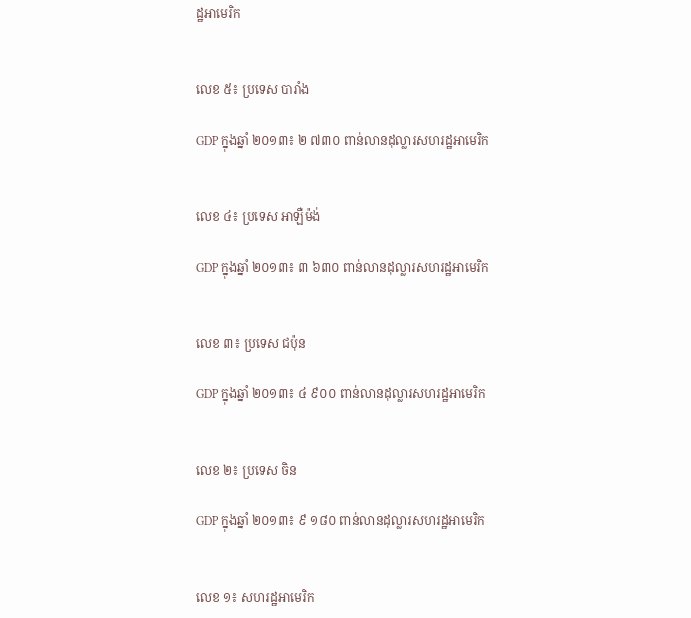ដ្ឋអាមេរិក


លេខ ៥៖ ប្រទេស បារាំង

GDP ក្នុងឆ្នាំ ២០១៣៖ ២ ៧៣០ ពាន់លានដុល្លារសហរដ្ឋអាមេរិក


លេខ ៤៖ ប្រទេស អាឡឺម៉ង់

GDP ក្នុងឆ្នាំ ២០១៣៖ ៣ ៦៣០ ពាន់លានដុល្លារសហរដ្ឋអាមេរិក


លេខ ៣៖ ប្រទេស ជប៉ុន

GDP ក្នុងឆ្នាំ ២០១៣៖ ៤ ៩០០ ពាន់លានដុល្លារសហរដ្ឋអាមេរិក


លេខ ២៖ ប្រទេស ចិន

GDP ក្នុងឆ្នាំ ២០១៣៖ ៩ ១៨០ ពាន់លានដុល្លារសហរដ្ឋអាមេរិក


លេខ ១៖ សហរដ្ឋអាមេរិក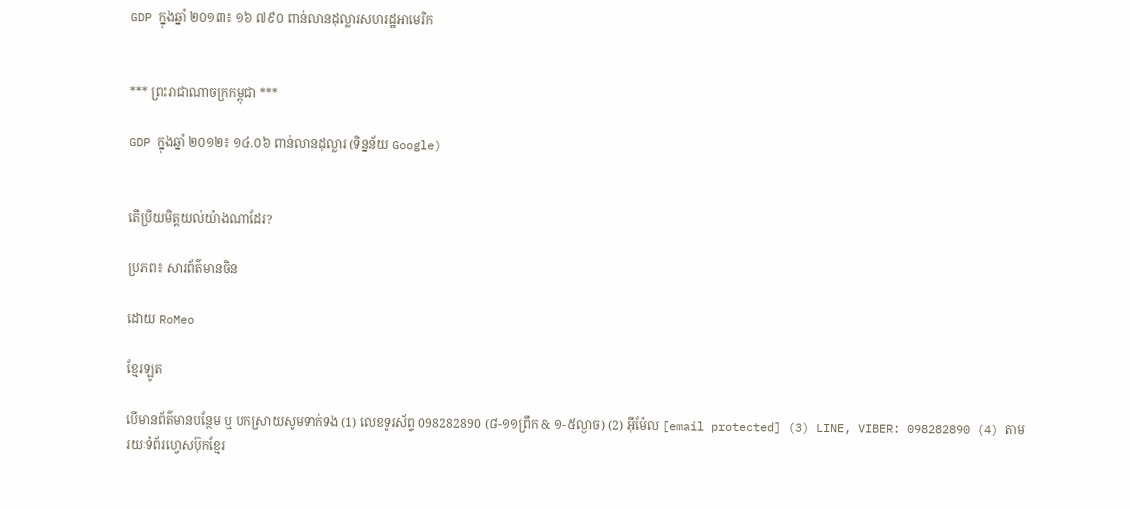GDP ក្នុងឆ្នាំ ២០១៣៖ ១៦ ៧៩០ ពាន់លានដុល្លារសហរដ្ឋអាមេរិក


*** ព្រះរាជាណាចក្រកម្ពុជា ***

GDP ក្នុងឆ្នាំ ២០១២៖ ១៤.០៦ ពាន់លានដុល្លារ (ទិន្នន័យ Google)


តើប្រិយមិត្តយល់យ៉ាងណាដែរ?

ប្រភព៖ សារព័ត៌មានចិន

ដោយ RoMeo

ខ្មែរឡូត

បើមានព័ត៌មានបន្ថែម ឬ បកស្រាយសូមទាក់ទង (1) លេខទូរស័ព្ទ 098282890 (៨-១១ព្រឹក & ១-៥ល្ងាច) (2) អ៊ីម៉ែល [email protected] (3) LINE, VIBER: 098282890 (4) តាមរយៈទំព័រហ្វេសប៊ុកខ្មែរ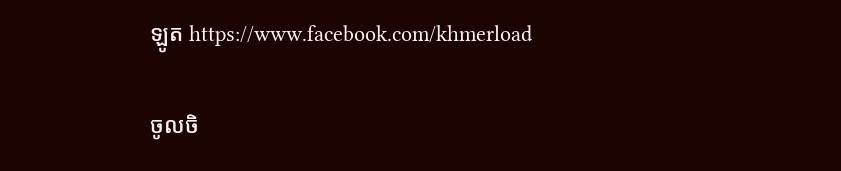ឡូត https://www.facebook.com/khmerload

ចូលចិ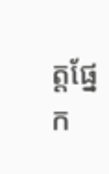ត្តផ្នែក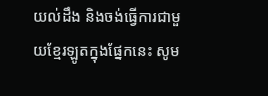យល់ដឹង និងចង់ធ្វើការជាមួយខ្មែរឡូតក្នុងផ្នែកនេះ សូម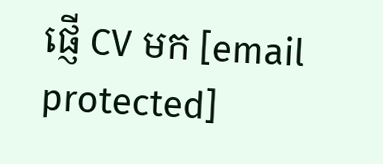ផ្ញើ CV មក [email protected]